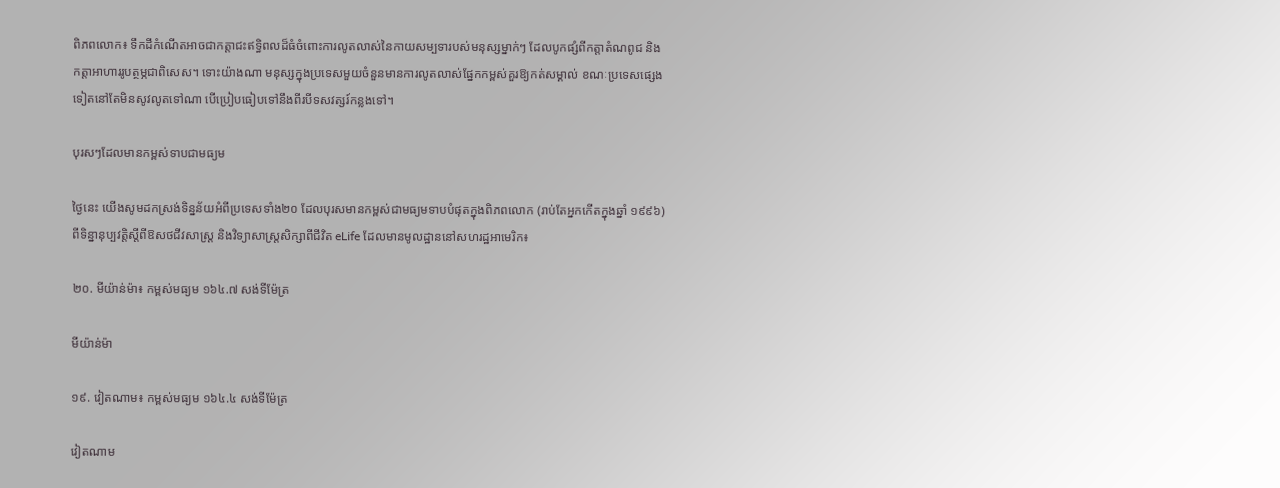ពិភពលោក៖ ទឹកដីកំណើតអាចជាកត្តាជះឥទ្ធិពលដ៏ធំចំពោះការលូតលាស់នៃកាយសម្បទារបស់មនុស្សម្នាក់ៗ ដែលបូកផ្សំពីកត្តាតំណពូជ និងកត្តាអាហាររូបត្ថម្ភជាពិសេស។ ទោះយ៉ាងណា មនុស្សក្នុងប្រទេសមួយចំនួនមានការលូតលាស់ផ្នែកកម្ពស់គួរឱ្យកត់សម្គាល់ ខណៈប្រទេសផ្សេងទៀតនៅតែមិនសូវលូតទៅណា បើប្រៀបធៀបទៅនឹងពីរបីទសវត្សរ៍កន្លងទៅ។

បុរសៗដែលមានកម្ពស់ទាបជាមធ្យម

ថ្ងៃនេះ យើងសូមដកស្រង់ទិន្នន័យអំពីប្រទេសទាំង២០ ដែលបុរសមានកម្ពស់ជាមធ្យមទាបបំផុតក្នុងពិភពលោក (រាប់តែអ្នកកើតក្នុងឆ្នាំ ១៩៩៦) ពីទិន្នានុប្បវត្តិស្តីពីឱសថជីវសាស្ត្រ និងវិទ្យាសាស្ត្រសិក្សាពីជីវិត eLife ដែលមានមូលដ្ឋាននៅសហរដ្ឋអាមេរិក៖

២០. មីយ៉ាន់ម៉ា៖ កម្ពស់មធ្យម ១៦៤.៧ សង់ទីម៉ែត្រ

មីយ៉ាន់ម៉ា

១៩. វៀតណាម៖ កម្ពស់មធ្យម ១៦៤.៤ សង់ទីម៉ែត្រ

វៀតណាម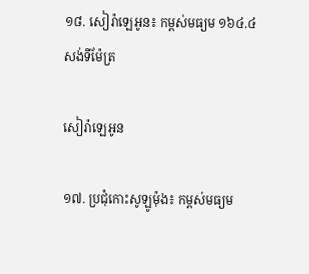១៨. សៀរ៉ាឡេអូន៖ កម្ពស់មធ្យម ១៦៤.៤ សង់ទីម៉ែត្រ

សៀរ៉ាឡេអូន

១៧. ប្រជុំកោះសូឡូម៉ុង៖ កម្ពស់មធ្យម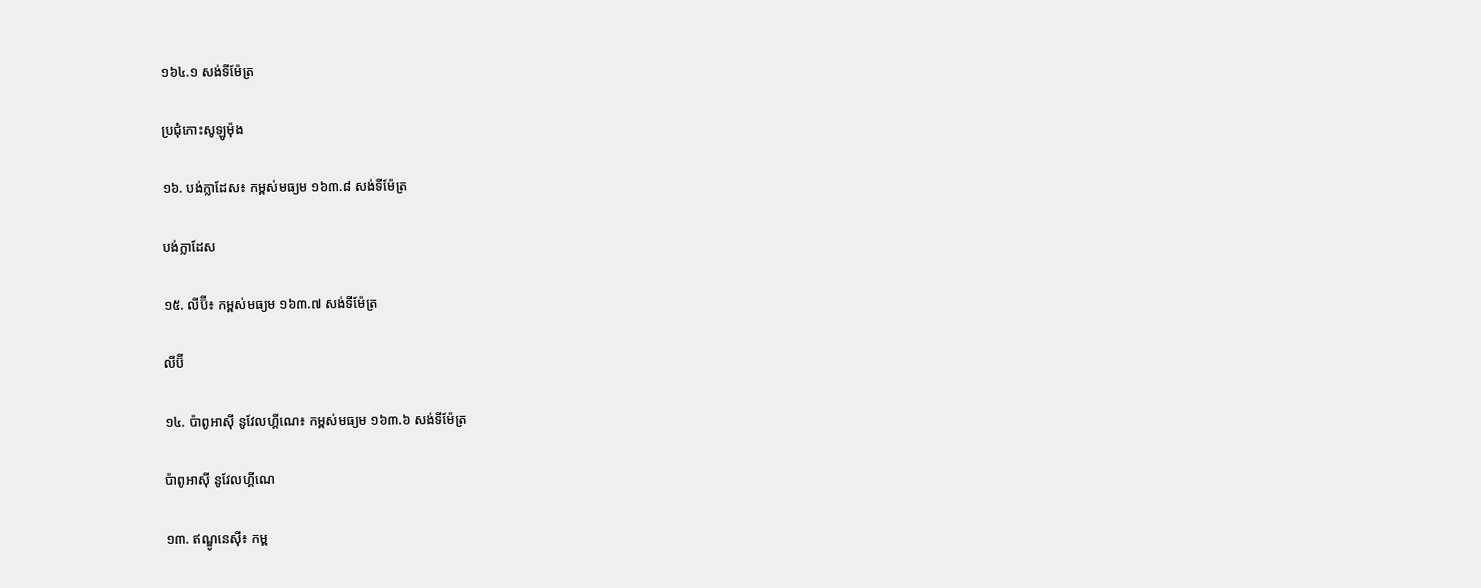១៦៤.១ សង់ទីម៉ែត្រ

ប្រជុំកោះសូឡូម៉ុង

១៦. បង់ក្លាដែស៖ កម្ពស់មធ្យម ១៦៣.៨ សង់ទីម៉ែត្រ

បង់ក្លាដែស

១៥. លីប៊ី៖ កម្ពស់មធ្យម ១៦៣.៧ សង់ទីម៉ែត្រ

លីប៊ី

១៤. ប៉ាពូអាស៊ី នូវែលហ្គីណេ៖ កម្ពស់មធ្យម ១៦៣.៦ សង់ទីម៉ែត្រ

ប៉ាពូអាស៊ី នូវែលហ្គីណេ

១៣. ឥណ្ឌូនេស៊ី៖ កម្ព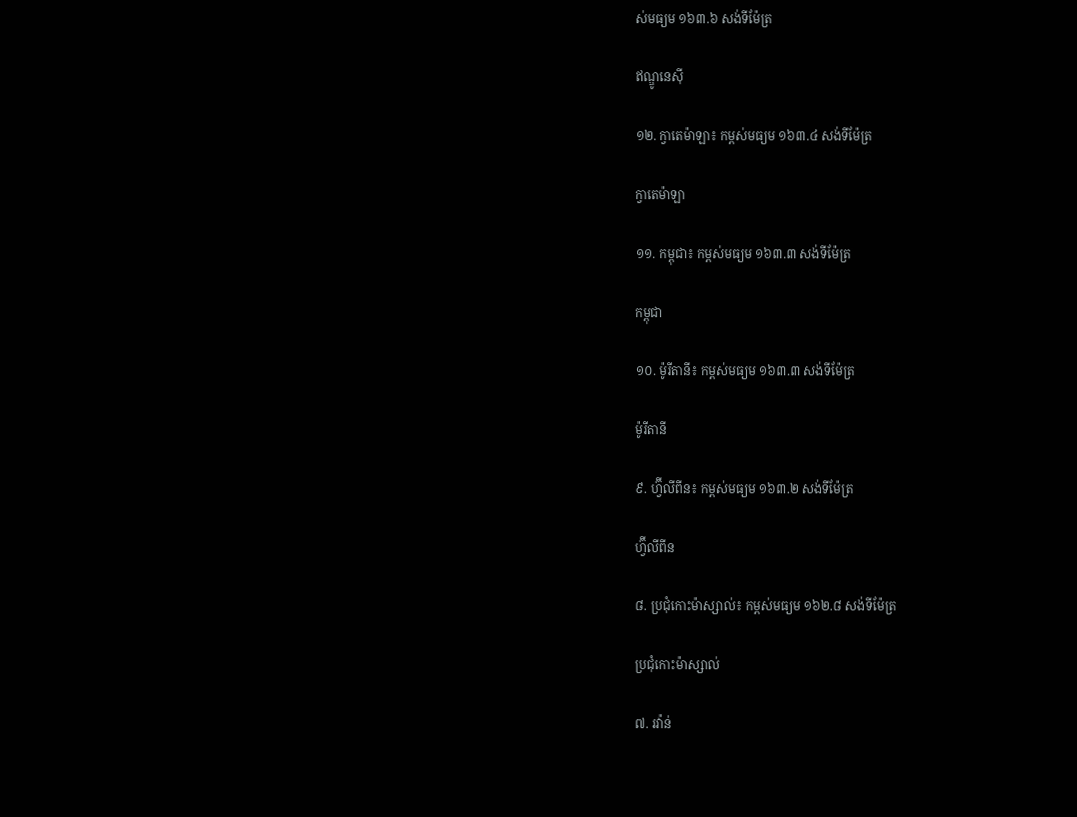ស់មធ្យម ១៦៣.៦ សង់ទីម៉ែត្រ

ឥណ្ឌូនេស៊ី

១២. ក្វាតេម៉ាឡា៖ កម្ពស់មធ្យម ១៦៣.៤ សង់ទីម៉ែត្រ

ក្វាតេម៉ាឡា

១១. កម្ពុជា៖ កម្ពស់មធ្យម ១៦៣.៣ សង់ទីម៉ែត្រ

កម្ពុជា

១០. ម៉ូរីតានី៖ កម្ពស់មធ្យម ១៦៣.៣ សង់ទីម៉ែត្រ

ម៉ូរីតានី

៩. ហ្វ៊ីលីពីន៖ កម្ពស់មធ្យម ១៦៣.២ សង់ទីម៉ែត្រ

ហ្វ៊ីលីពីន

៨. ប្រជុំកោះម៉ាស្សាល់៖ កម្ពស់មធ្យម ១៦២.៨ សង់ទីម៉ែត្រ

ប្រជុំកោះម៉ាស្សាល់

៧. រវ៉ាន់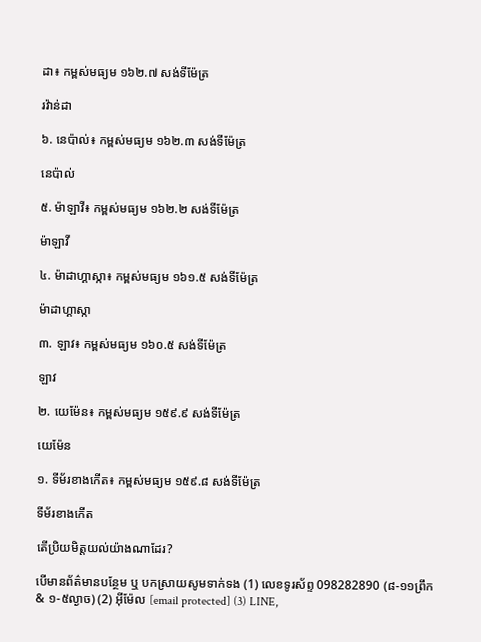ដា៖ កម្ពស់មធ្យម ១៦២.៧ សង់ទីម៉ែត្រ

រវ៉ាន់ដា

៦. នេប៉ាល់៖ កម្ពស់មធ្យម ១៦២.៣ សង់ទីម៉ែត្រ

នេប៉ាល់

៥. ម៉ាឡាវី៖ កម្ពស់មធ្យម ១៦២.២ សង់ទីម៉ែត្រ

ម៉ាឡាវី

៤. ម៉ាដាហ្គាស្កា៖ កម្ពស់មធ្យម ១៦១.៥ សង់ទីម៉ែត្រ

ម៉ាដាហ្គាស្កា

៣. ឡាវ៖ កម្ពស់មធ្យម ១៦០.៥ សង់ទីម៉ែត្រ

ឡាវ

២. យេម៉ែន៖ កម្ពស់មធ្យម ១៥៩.៩ សង់ទីម៉ែត្រ

យេម៉ែន

១. ទីម័រខាងកើត៖ កម្ពស់មធ្យម ១៥៩.៨ សង់ទីម៉ែត្រ

ទីម័រខាងកើត

តើប្រិយមិត្តយល់យ៉ាងណាដែរ?

បើមានព័ត៌មានបន្ថែម ឬ បកស្រាយសូមទាក់ទង (1) លេខទូរស័ព្ទ 098282890 (៨-១១ព្រឹក & ១-៥ល្ងាច) (2) អ៊ីម៉ែល [email protected] (3) LINE,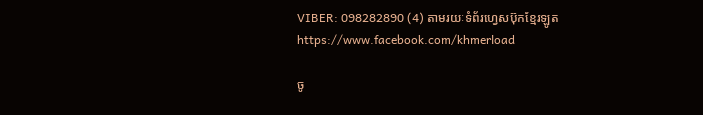VIBER: 098282890 (4) តាមរយៈទំព័រហ្វេសប៊ុកខ្មែរឡូត https://www.facebook.com/khmerload

ចូ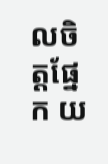លចិត្តផ្នែក យ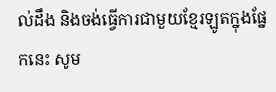ល់ដឹង និងចង់ធ្វើការជាមួយខ្មែរឡូតក្នុងផ្នែកនេះ សូម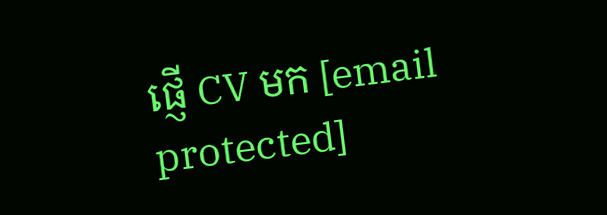ផ្ញើ CV មក [email protected]